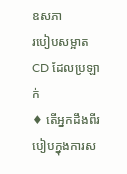ឧសភា
របៀបសម្អាត CD ដែលប្រឡាក់
♦ តើអ្នកដឹងពីរបៀបក្នុងការស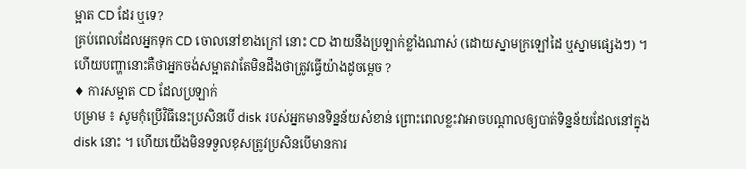ម្អាត CD ដែរ ឬទេ?
គ្រប់ពេលដែលអ្នកទុក CD ចោលនៅខាងក្រៅ នោះ CD ងាយនឹងប្រឡាក់ខ្លាំងណាស់ (ដោយស្នាមក្រឡៅដៃ ឬស្នាមផ្សេងៗ) ។ ហើយបញ្ហានោះគឺថាអ្នកចង់សម្អាតវាតែមិនដឹងថាត្រូវធ្វើយ៉ាងដូចម្តេច ?
♦ ការសម្អាត CD ដែលប្រឡាក់
បម្រាម ៖ សូមកុំប្រើវិធីនេះប្រសិនបើ disk របស់អ្នកមានទិន្នន័យសំខាន់ ព្រោះពេលខ្លះវាអាចបណ្តាលឲ្យបាត់ទិន្នន័យដែលនៅក្នុង disk នោះ ។ ហើយយើងមិនទទួលខុសត្រូវប្រសិនបើមានការ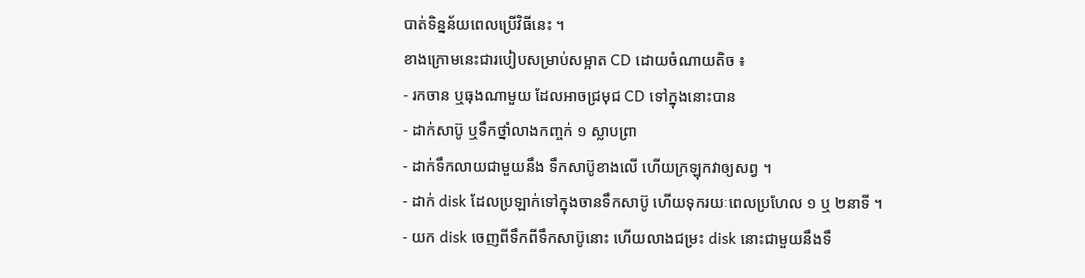បាត់ទិន្នន័យពេលប្រើវិធីនេះ ។
ខាងក្រោមនេះជារបៀបសម្រាប់សម្អាត CD ដោយចំណាយតិច ៖
- រកចាន ឬធុងណាមួយ ដែលអាចជ្រមុជ CD ទៅក្នុងនោះបាន
- ដាក់សាប៊ូ ឬទឹកថ្នាំលាងកញ្ចក់ ១ ស្លាបព្រា
- ដាក់ទឹកលាយជាមួយនឹង ទឹកសាប៊ូខាងលើ ហើយក្រឡុកវាឲ្យសព្វ ។
- ដាក់ disk ដែលប្រឡាក់ទៅក្នុងចានទឹកសាប៊ូ ហើយទុករយៈពេលប្រហែល ១ ឬ ២នាទី ។
- យក disk ចេញពីទឹកពីទឹកសាប៊ូនោះ ហើយលាងជម្រះ disk នោះជាមួយនឹងទឹ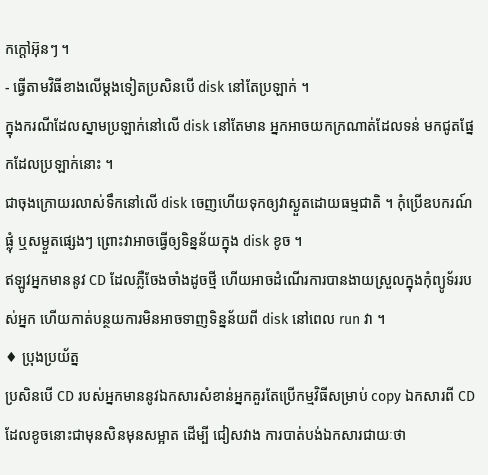កក្តៅអ៊ុនៗ ។
- ធ្វើតាមវិធីខាងលើម្តងទៀតប្រសិនបើ disk នៅតែប្រឡាក់ ។
ក្នុងករណីដែលស្នាមប្រឡាក់នៅលើ disk នៅតែមាន អ្នកអាចយកក្រណាត់ដែលទន់ មកជូតផ្នែកដែលប្រឡាក់នោះ ។
ជាចុងក្រោយរលាស់ទឹកនៅលើ disk ចេញហើយទុកឲ្យវាស្ងួតដោយធម្មជាតិ ។ កុំប្រើឧបករណ៍ផ្លុំ ឬសម្ងួតផ្សេងៗ ព្រោះវាអាចធ្វើឲ្យទិន្នន័យក្នុង disk ខូច ។
ឥឡូវអ្នកមាននូវ CD ដែលភ្លឺចែងចាំងដូចថ្មី ហើយអាចដំណើរការបានងាយស្រួលក្នុងកុំព្យូទ័ររបស់អ្នក ហើយកាត់បន្ថយការមិនអាចទាញទិន្នន័យពី disk នៅពេល run វា ។
♦ ប្រុងប្រយ័ត្ន
ប្រសិនបើ CD របស់អ្នកមាននូវឯកសារសំខាន់អ្នកគួរតែប្រើកម្មវិធីសម្រាប់ copy ឯកសារពី CD ដែលខូចនោះជាមុនសិនមុនសម្អាត ដើម្បី ជៀសវាង ការបាត់បង់ឯកសារជាយៈថា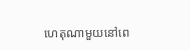ហេតុណាមួយនៅពេ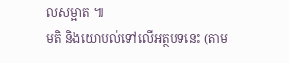លសម្អាត ៕
មតិ និងយោបល់ទៅលើអត្ថបទនេះ (តាម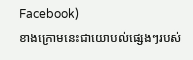Facebook)
ខាងក្រោមនេះជាយោបល់ផ្សេងៗរបស់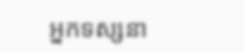អ្នកទស្សនា